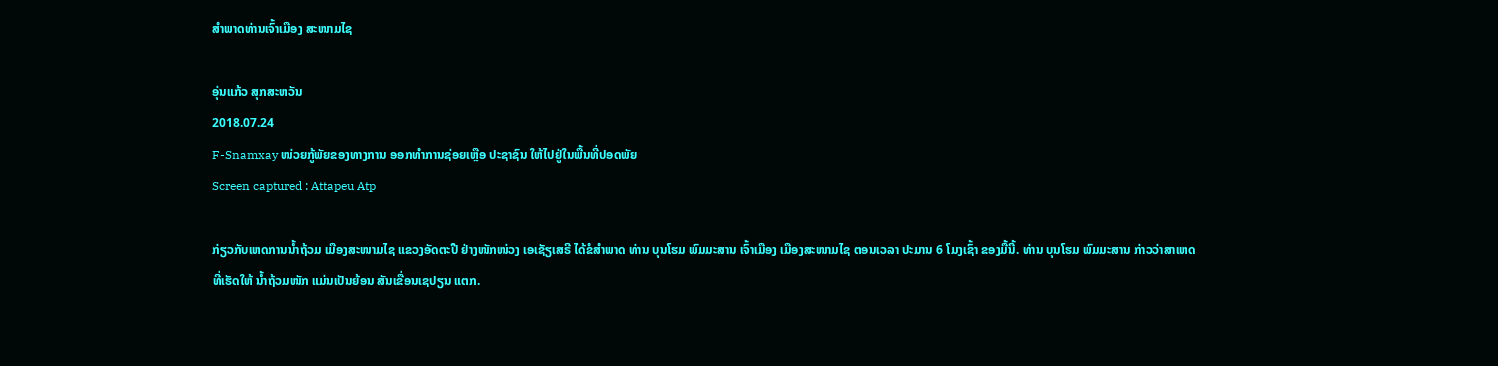ສຳພາດທ່ານເຈົ້າເມືອງ ສະໜາມໄຊ

ອຸ່ນແກ້ວ ສຸກສະຫວັນ
2018.07.24
F-Snamxay ໜ່ວຍກູ້ພັຍຂອງທາງການ ອອກທໍາການຊ່ອຍເຫຼືອ ປະຊາຊົນ ໃຫ້ໄປຢູ່ໃນພື້ນທີ່ປອດພັຍ
Screen captured : Attapeu Atp

ກ່ຽວກັບເຫດການນ້ຳຖ້ວມ ເມືອງສະໜາມໄຊ ແຂວງອັດຕະປື ຢ່າງໜັກໜ່ວງ ເອເຊັຽເສຣີ ໄດ້ຂໍສຳພາດ ທ່ານ ບຸນໂຮມ ພົມມະສານ ເຈົ້າເມືອງ ເມືອງສະໜາມໄຊ ຕອນເວລາ ປະມານ 6 ໂມງເຊົ້າ ຂອງມື້ນີ້. ທ່ານ ບຸນໂຮມ ພົມມະສານ ກ່າວວ່າສາເຫດ ທີ່ເຮັດໃຫ້ ນ້ຳຖ້ວມໜັກ ແມ່ນເປັນຍ້ອນ ສັນເຂື່ອນເຊປຽນ ແຕກ.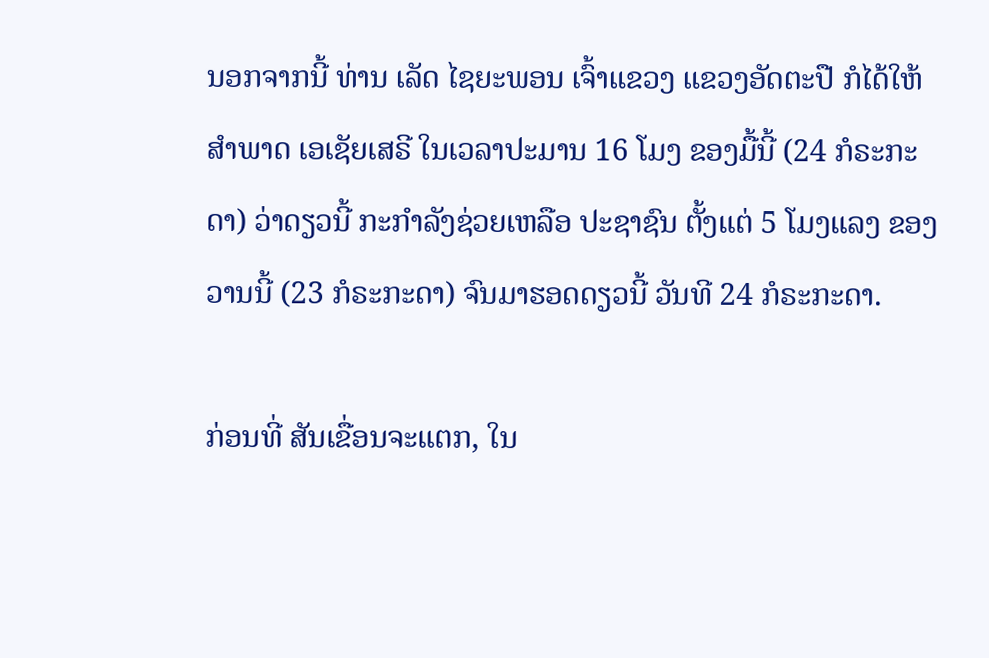ນອກຈາກນີ້ ທ່ານ ເລັດ ໄຊຍະພອນ ເຈົ້າແຂວງ ແຂວງອັດຕະປື ກໍໄດ້ໃຫ້ສຳພາດ ເອເຊັຍເສຣີ ໃນເວລາປະມານ 16 ໂມງ ຂອງມື້ນີ້ (24 ກໍຣະກະດາ) ວ່າດຽວນີ້ ກະກຳລັງຊ່ວຍເຫລືອ ປະຊາຊົນ ຕັ້ງແຕ່ 5 ໂມງແລງ ຂອງວານນີ້ (23 ກໍຣະກະດາ) ຈົນມາຮອດດຽວນີ້ ວັນທີ 24 ກໍຣະກະດາ.

ກ່ອນທີ່ ສັນເຂື່ອນຈະແຕກ, ໃນ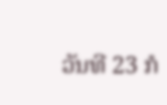ວັນທີ 23 ກໍ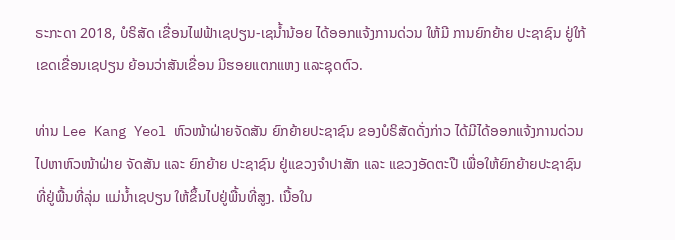ຣະກະດາ 2018, ບໍຣິສັດ ເຂື່ອນໄຟຟ້າເຊປຽນ-ເຊນ້ຳນ້ອຍ ໄດ້ອອກແຈ້ງການດ່ວນ ໃຫ້ມີ ການຍົກຍ້າຍ ປະຊາຊົນ ຢູ່ໃກ້ເຂດເຂື່ອນເຊປຽນ ຍ້ອນວ່າສັນເຂື່ອນ ມີຮອຍແຕກແຫງ ແລະຊຸດຕົວ.

ທ່ານ Lee Kang Yeol ຫົວໜ້າຝ່າຍຈັດສັນ ຍົກຍ້າຍປະຊາຊົນ ຂອງບໍຣິສັດດັ່ງກ່າວ ໄດ້ມີໄດ້ອອກແຈ້ງການດ່ວນ ໄປຫາຫົວໜ້າຝ່າຍ ຈັດສັນ ແລະ ຍົກຍ້າຍ ປະຊາຊົນ ຢູ່ແຂວງຈຳປາສັກ ແລະ ແຂວງອັດຕະປື ເພື່ອໃຫ້ຍົກຍ້າຍປະຊາຊົນ ທີ່ຢູ່ພື້ນທີ່ລຸ່ມ ແມ່ນ້ຳເຊປຽນ ໃຫ້ຂຶ້ນໄປຢູ່ພື້ນທີ່ສູງ. ເນື້ອໃນ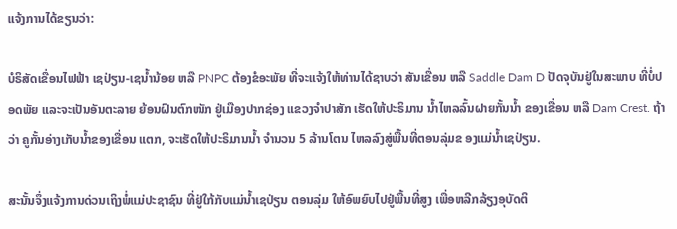ແຈ້ງການໄດ້ຂຽນວ່າ:

ບໍຣິສັດເຂື່ອນໄຟຟ້າ ເຊປ່ຽນ-ເຊນ້ຳນ້ອຍ ຫລື PNPC ຕ້ອງຂໍອະພັຍ ທີ່ຈະແຈ້ງໃຫ້ທ່ານໄດ້ຊາບວ່າ ສັນເຂື່ອນ ຫລື Saddle Dam D ປັດຈຸບັນຢູ່ໃນສະພາບ ທີ່ບໍ່ປອດພັຍ ແລະຈະເປັນອັນຕະລາຍ ຍ້ອນຝົນຕົກໜັກ ຢູ່ເມືອງປາກຊ່ອງ ແຂວງຈຳປາສັກ ເຮັດໃຫ້ປະຣິມານ ນ້ຳໄຫລລົ້ນຝາຍກັ້ນນ້ຳ ຂອງເຂື່ອນ ຫລື Dam Crest. ຖ້າວ່າ ຄູກັ້ນອ່າງເກັບນ້ຳຂອງເຂື່ອນ ແຕກ, ຈະເຮັດໃຫ້ປະຣິມານນ້ຳ ຈໍານວນ 5 ລ້ານໂຕນ ໄຫລລົງສູ່ພື້ນທີ່ຕອນລຸ່ມຂ ອງແມ່ນ້ຳເຊປ່ຽນ.

ສະນັ້ນຈຶ່ງແຈ້ງການດ່ວນເຖິງພໍ່ແມ່ປະຊາຊົນ ທີ່ຢູ່ໃກ້ກັບແມ່ນ້ຳເຊປ່ຽນ ຕອນລຸ່ມ ໃຫ້ອົພຍົບໄປຢູ່ພື້ນທີ່ສູງ ເພື່ອຫລີກລ້ຽງອຸບັດຕິ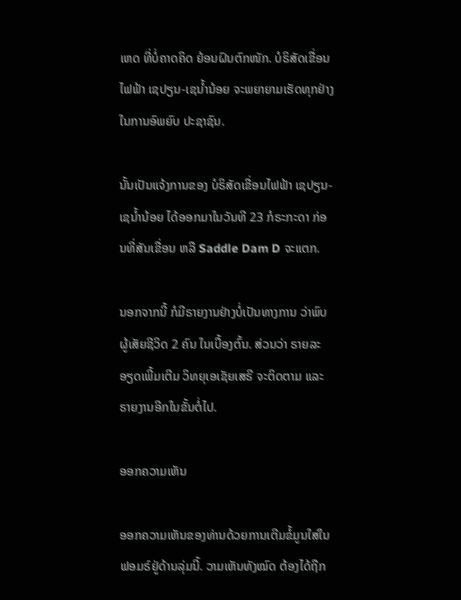ເຫດ ທີ່ບໍ່ຄາດຄິດ ຍ້ອນຝົນຕົກໜັກ. ບໍຣິສັດເຂື່ອນໄຟຟ້າ ເຊປຽນ-ເຊນ້ຳນ້ອຍ ຈະພຍາຍາມເຮັດທຸກຢ່າງ ໃນການອົພຍົບ ປະຊາຊົນ.

ນັ້ນເປັນແຈ້ງການຂອງ ບໍຣິສັດເຂື່ອນໄຟຟ້າ ເຊປຽນ-ເຊນ້ຳນ້ອຍ ໄດ້ອອກມາໃນວັນທີ 23 ກໍຣະກະດາ ກ່ອນທີ່ສັນເຂື່ອນ ຫລື Saddle Dam D ຈະແຕກ.

ນອກຈາກນີ້ ກໍມີຣາຍງານຢ່າງບໍ່ເປັນທາງການ ວ່າພົບຜູ້ເສັຍຊີວິດ 2 ຄົນ ໃນເບື້ອງຕົ້ນ. ສ່ວນວ່າ ຣາຍລະອຽດເພີ້ມເຕີມ ວິທຍຸເອເຊັຍເສຣີ ຈະຕິດຕາມ ແລະຣາຍງານອີກໃນຂັ້ນຕໍ່ໄປ.

ອອກຄວາມເຫັນ

ອອກຄວາມເຫັນຂອງທ່ານດ້ວຍການເຕີມຂໍ້ມູນໃສ່ໃນຟອມຣ໌ຢູ່ດ້ານລຸ່ມນີ້. ວາມເຫັນທັງໝົດ ຕ້ອງໄດ້ຖືກ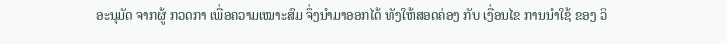ອະນຸມັດ ຈາກຜູ້ ກວດກາ ເພື່ອຄວາມເໝາະສົມ ຈຶ່ງນໍາມາອອກໄດ້ ທັງໃຫ້ສອດຄ່ອງ ກັບ ເງື່ອນໄຂ ການນຳໃຊ້ ຂອງ ວິ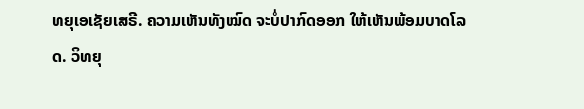ທຍຸເອເຊັຍເສຣີ. ຄວາມເຫັນທັງໝົດ ຈະບໍ່ປາກົດອອກ ໃຫ້ເຫັນພ້ອມບາດໂລດ. ວິທຍຸ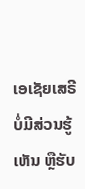ເອເຊັຍເສຣີ ບໍ່ມີສ່ວນຮູ້ເຫັນ ຫຼືຮັບ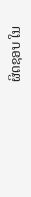ຜິດຊອບ ໃນ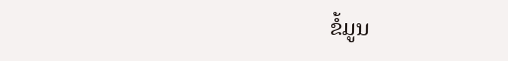ຂໍ້ມູນ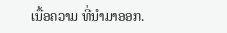ເນື້ອຄວາມ ທີ່ນໍາມາອອກ.